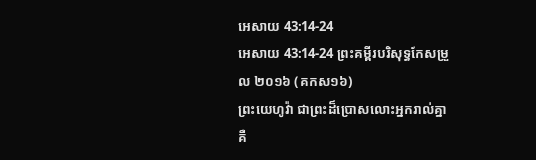អេសាយ 43:14-24
អេសាយ 43:14-24 ព្រះគម្ពីរបរិសុទ្ធកែសម្រួល ២០១៦ (គកស១៦)
ព្រះយេហូវ៉ា ជាព្រះដ៏ប្រោសលោះអ្នករាល់គ្នា គឺ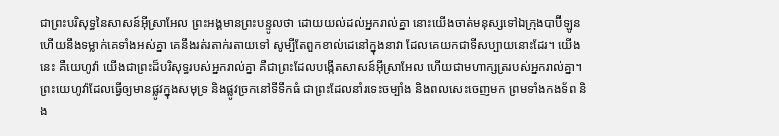ជាព្រះបរិសុទ្ធនៃសាសន៍អ៊ីស្រាអែល ព្រះអង្គមានព្រះបន្ទូលថា ដោយយល់ដល់អ្នករាល់គ្នា នោះយើងចាត់មនុស្សទៅឯក្រុងបាប៊ីឡូន ហើយនឹងទម្លាក់គេទាំងអស់គ្នា គេនឹងរត់រតាក់រតាយទៅ សូម្បីតែពួកខាល់ដេនៅក្នុងនាវា ដែលគេយកជាទីសប្បាយនោះដែរ។ យើងនេះ គឺយេហូវ៉ា យើងជាព្រះដ៏បរិសុទ្ធរបស់អ្នករាល់គ្នា គឺជាព្រះដែលបង្កើតសាសន៍អ៊ីស្រាអែល ហើយជាមហាក្សត្ររបស់អ្នករាល់គ្នា។ ព្រះយេហូវ៉ាដែលធ្វើឲ្យមានផ្លូវក្នុងសមុទ្រ និងផ្លូវច្រកនៅទីទឹកធំ ជាព្រះដែលនាំរទេះចម្បាំង និងពលសេះចេញមក ព្រមទាំងកងទ័ព និង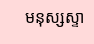មនុស្សស្ទា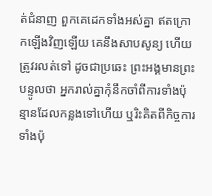ត់ជំនាញ ពួកគេដេកទាំងអស់គ្នា ឥតក្រោកឡើងវិញឡើយ គេនឹងសាបសូន្យ ហើយត្រូវរលត់ទៅ ដូចជាប្រឆេះ ព្រះអង្គមានព្រះបន្ទូលថា អ្នករាល់គ្នាកុំនឹកចាំពីការទាំងប៉ុន្មានដែលកន្លងទៅហើយ ឬរិះគិតពីកិច្ចការទាំងប៉ុ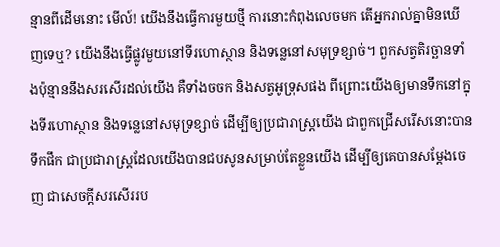ន្មានពីដើមនោះ មើល៍! យើងនឹងធ្វើការមួយថ្មី ការនោះកំពុងលេចមក តើអ្នករាល់គ្នាមិនឃើញទេឬ? យើងនឹងធ្វើផ្លូវមួយនៅទីរហោស្ថាន និងទន្លេនៅសមុទ្រខ្សាច់។ ពួកសត្វតិរច្ឆានទាំងប៉ុន្មាននឹងសរសើរដល់យើង គឺទាំងចចក និងសត្វអូទ្រុសផង ពីព្រោះយើងឲ្យមានទឹកនៅក្នុងទីរហោស្ថាន និងទន្លេនៅសមុទ្រខ្សាច់ ដើម្បីឲ្យប្រជារាស្ត្រយើង ជាពួកជ្រើសរើសនោះបានទឹកផឹក ជាប្រជារាស្ត្រដែលយើងបានជបសូនសម្រាប់តែខ្លួនយើង ដើម្បីឲ្យគេបានសម្ដែងចេញ ជាសេចក្ដីសរសើររប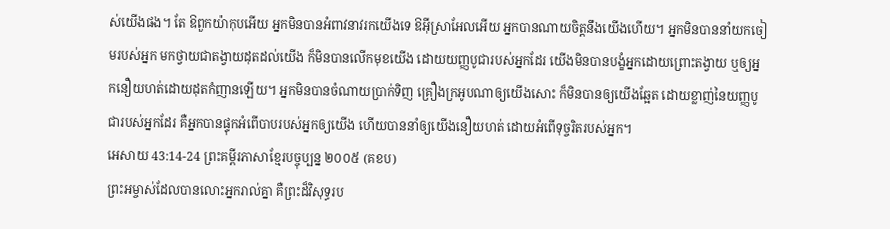ស់យើងផង។ តែ ឱពួកយ៉ាកុបអើយ អ្នកមិនបានអំពាវនាវរកយើងទេ ឱអ៊ីស្រាអែលអើយ អ្នកបានណាយចិត្តនឹងយើងហើយ។ អ្នកមិនបាននាំយកចៀមរបស់អ្នក មកថ្វាយជាតង្វាយដុតដល់យើង ក៏មិនបានលើកមុខយើង ដោយយញ្ញបូជារបស់អ្នកដែរ យើងមិនបានបង្ខំអ្នកដោយព្រោះតង្វាយ ឬឲ្យអ្នកនឿយហត់ដោយដុតកំញានឡើយ។ អ្នកមិនបានចំណាយប្រាក់ទិញ គ្រឿងក្រអូបណាឲ្យយើងសោះ ក៏មិនបានឲ្យយើងឆ្អែត ដោយខ្លាញ់នៃយញ្ញបូជារបស់អ្នកដែរ គឺអ្នកបានផ្ទុកអំពើបាបរបស់អ្នកឲ្យយើង ហើយបាននាំឲ្យយើងនឿយហត់ ដោយអំពើទុច្ចរិតរបស់អ្នក។
អេសាយ 43:14-24 ព្រះគម្ពីរភាសាខ្មែរបច្ចុប្បន្ន ២០០៥ (គខប)
ព្រះអម្ចាស់ដែលបានលោះអ្នករាល់គ្នា គឺព្រះដ៏វិសុទ្ធរប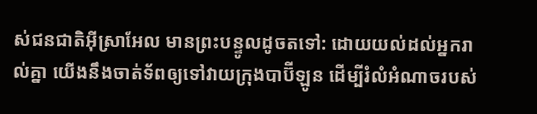ស់ជនជាតិអ៊ីស្រាអែល មានព្រះបន្ទូលដូចតទៅ: ដោយយល់ដល់អ្នករាល់គ្នា យើងនឹងចាត់ទ័ពឲ្យទៅវាយក្រុងបាប៊ីឡូន ដើម្បីរំលំអំណាចរបស់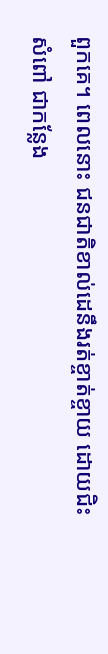ពួកគេ។ ពេលនោះ ជនជាតិខាល់ដេនឹងរត់ខ្ចាត់ខ្ចាយ ដោយជិះសំពៅ ជាកន្លែង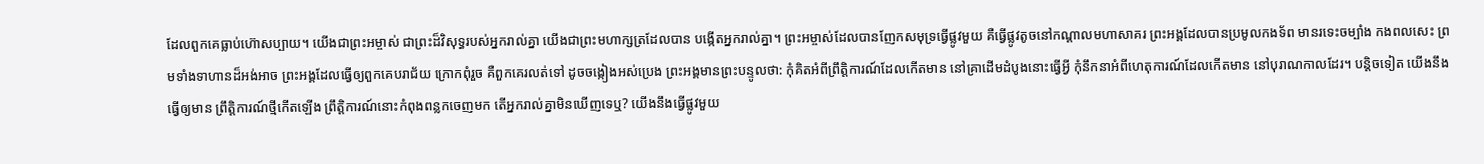ដែលពួកគេធ្លាប់ហ៊ោសប្បាយ។ យើងជាព្រះអម្ចាស់ ជាព្រះដ៏វិសុទ្ធរបស់អ្នករាល់គ្នា យើងជាព្រះមហាក្សត្រដែលបាន បង្កើតអ្នករាល់គ្នា។ ព្រះអម្ចាស់ដែលបានញែកសមុទ្រធ្វើផ្លូវមួយ គឺធ្វើផ្លូវតូចនៅកណ្ដាលមហាសាគរ ព្រះអង្គដែលបានប្រមូលកងទ័ព មានរទេះចម្បាំង កងពលសេះ ព្រមទាំងទាហានដ៏អង់អាច ព្រះអង្គដែលធ្វើឲ្យពួកគេបរាជ័យ ក្រោកពុំរួច គឺពួកគេរលត់ទៅ ដូចចង្កៀងអស់ប្រេង ព្រះអង្គមានព្រះបន្ទូលថា: កុំគិតអំពីព្រឹត្តិការណ៍ដែលកើតមាន នៅគ្រាដើមដំបូងនោះធ្វើអ្វី កុំនឹកនាអំពីហេតុការណ៍ដែលកើតមាន នៅបុរាណកាលដែរ។ បន្តិចទៀត យើងនឹងធ្វើឲ្យមាន ព្រឹត្តិការណ៍ថ្មីកើតឡើង ព្រឹត្តិការណ៍នោះកំពុងពន្លកចេញមក តើអ្នករាល់គ្នាមិនឃើញទេឬ? យើងនឹងធ្វើផ្លូវមួយ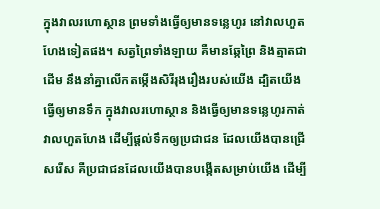ក្នុងវាលរហោស្ថាន ព្រមទាំងធ្វើឲ្យមានទន្លេហូរ នៅវាលហួតហែងទៀតផង។ សត្វព្រៃទាំងឡាយ គឺមានឆ្កែព្រៃ និងត្មាតជាដើម នឹងនាំគ្នាលើកតម្កើងសិរីរុងរឿងរបស់យើង ដ្បិតយើងធ្វើឲ្យមានទឹក ក្នុងវាលរហោស្ថាន និងធ្វើឲ្យមានទន្លេហូរកាត់វាលហួតហែង ដើម្បីផ្ដល់ទឹកឲ្យប្រជាជន ដែលយើងបានជ្រើសរើស គឺប្រជាជនដែលយើងបានបង្កើតសម្រាប់យើង ដើម្បី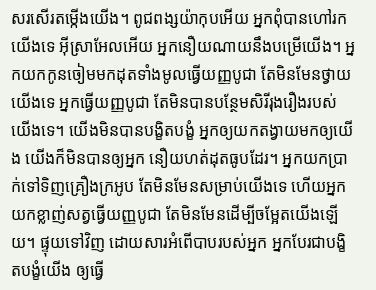សរសើរតម្កើងយើង។ ពូជពង្សយ៉ាកុបអើយ អ្នកពុំបានហៅរកយើងទេ អ៊ីស្រាអែលអើយ អ្នកនឿយណាយនឹងបម្រើយើង។ អ្នកយកកូនចៀមមកដុតទាំងមូលធ្វើយញ្ញបូជា តែមិនមែនថ្វាយយើងទេ អ្នកធ្វើយញ្ញបូជា តែមិនបានបន្ថែមសិរីរុងរឿងរបស់យើងទេ។ យើងមិនបានបង្ខិតបង្ខំ អ្នកឲ្យយកតង្វាយមកឲ្យយើង យើងក៏មិនបានឲ្យអ្នក នឿយហត់ដុតធូបដែរ។ អ្នកយកប្រាក់ទៅទិញគ្រឿងក្រអូប តែមិនមែនសម្រាប់យើងទេ ហើយអ្នកយកខ្លាញ់សត្វធ្វើយញ្ញបូជា តែមិនមែនដើម្បីចម្អែតយើងឡើយ។ ផ្ទុយទៅវិញ ដោយសារអំពើបាបរបស់អ្នក អ្នកបែរជាបង្ខិតបង្ខំយើង ឲ្យធ្វើ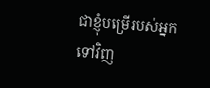ជាខ្ញុំបម្រើរបស់អ្នកទៅវិញ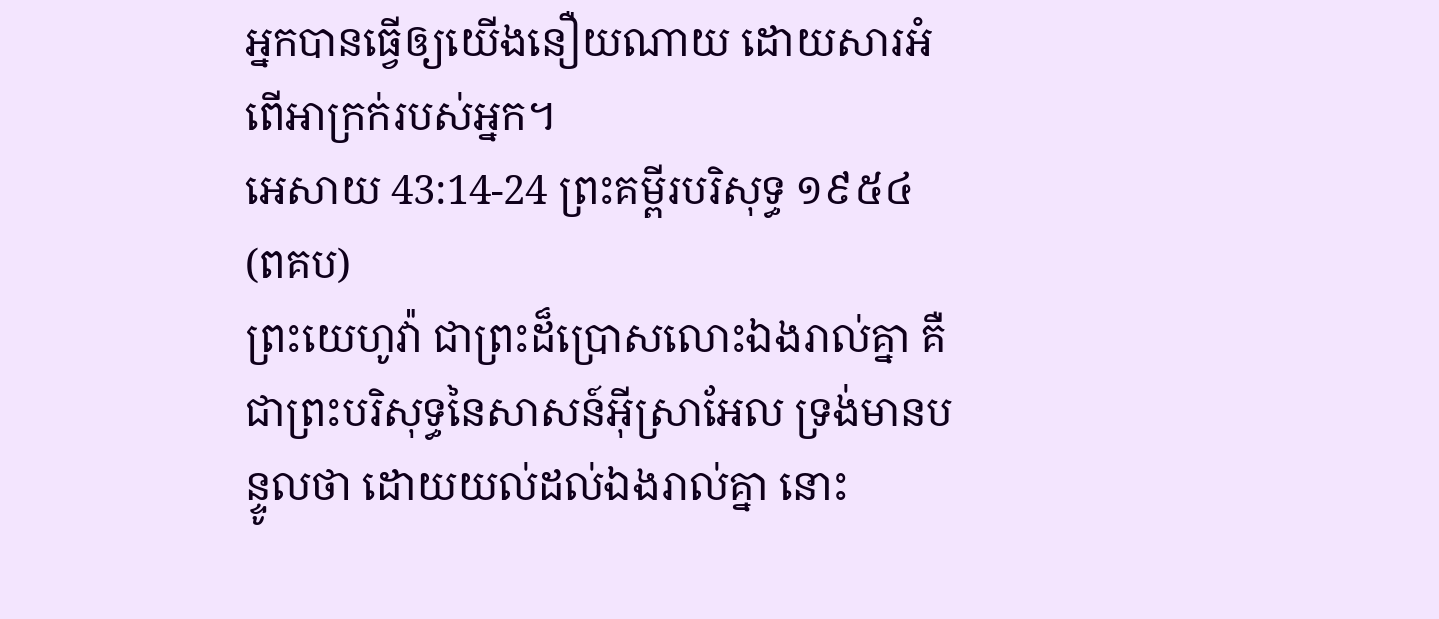អ្នកបានធ្វើឲ្យយើងនឿយណាយ ដោយសារអំពើអាក្រក់របស់អ្នក។
អេសាយ 43:14-24 ព្រះគម្ពីរបរិសុទ្ធ ១៩៥៤ (ពគប)
ព្រះយេហូវ៉ា ជាព្រះដ៏ប្រោសលោះឯងរាល់គ្នា គឺជាព្រះបរិសុទ្ធនៃសាសន៍អ៊ីស្រាអែល ទ្រង់មានបន្ទូលថា ដោយយល់ដល់ឯងរាល់គ្នា នោះ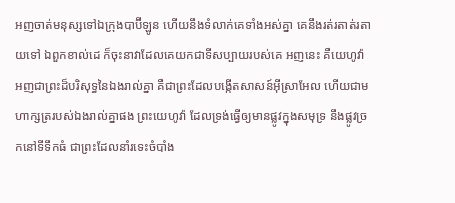អញចាត់មនុស្សទៅឯក្រុងបាប៊ីឡូន ហើយនឹងទំលាក់គេទាំងអស់គ្នា គេនឹងរត់រតាត់រតាយទៅ ឯពួកខាល់ដេ ក៏ចុះនាវាដែលគេយកជាទីសប្បាយរបស់គេ អញនេះ គឺយេហូវ៉ា អញជាព្រះដ៏បរិសុទ្ធនៃឯងរាល់គ្នា គឺជាព្រះដែលបង្កើតសាសន៍អ៊ីស្រាអែល ហើយជាមហាក្សត្ររបស់ឯងរាល់គ្នាផង ព្រះយេហូវ៉ា ដែលទ្រង់ធ្វើឲ្យមានផ្លូវក្នុងសមុទ្រ នឹងផ្លូវច្រកនៅទីទឹកធំ ជាព្រះដែលនាំរទេះចំបាំង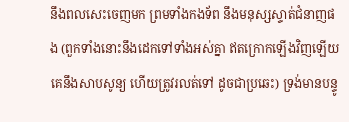នឹងពលសេះចេញមក ព្រមទាំងកងទ័ព នឹងមនុស្សស្ទាត់ជំនាញផង (ពួកទាំងនោះនឹងដេកទៅទាំងអស់គ្នា ឥតក្រោកឡើងវិញឡើយ គេនឹងសាបសូន្យ ហើយត្រូវរលត់ទៅ ដូចជាប្រឆេះ) ទ្រង់មានបន្ទូ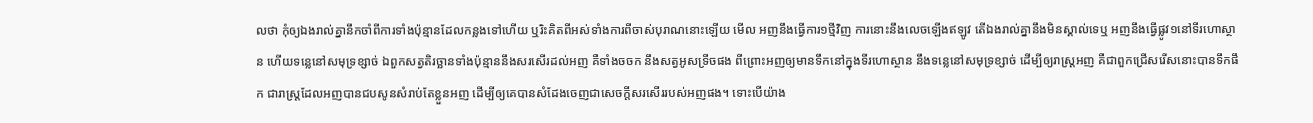លថា កុំឲ្យឯងរាល់គ្នានឹកចាំពីការទាំងប៉ុន្មានដែលកន្លងទៅហើយ ឬរិះគិតពីអស់ទាំងការពីចាស់បុរាណនោះឡើយ មើល អញនឹងធ្វើការ១ថ្មីវិញ ការនោះនឹងលេចឡើងឥឡូវ តើឯងរាល់គ្នានឹងមិនស្គាល់ទេឬ អញនឹងធ្វើផ្លូវ១នៅទីរហោស្ថាន ហើយទន្លេនៅសមុទ្រខ្សាច់ ឯពួកសត្វតិរច្ឆានទាំងប៉ុន្មាននឹងសរសើរដល់អញ គឺទាំងចចក នឹងសត្វអូសទ្រីចផង ពីព្រោះអញឲ្យមានទឹកនៅក្នុងទីរហោស្ថាន នឹងទន្លេនៅសមុទ្រខ្សាច់ ដើម្បីឲ្យរាស្ត្រអញ គឺជាពួកជ្រើសរើសនោះបានទឹកផឹក ជារាស្ត្រដែលអញបានជបសូនសំរាប់តែខ្លួនអញ ដើម្បីឲ្យគេបានសំដែងចេញជាសេចក្ដីសរសើររបស់អញផង។ ទោះបើយ៉ាង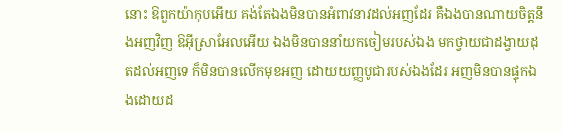នោះ ឱពួកយ៉ាកុបអើយ គង់តែឯងមិនបានអំពាវនាវដល់អញដែរ គឺឯងបានណាយចិត្តនឹងអញវិញ ឱអ៊ីស្រាអែលអើយ ឯងមិនបាននាំយកចៀមរបស់ឯង មកថ្វាយជាដង្វាយដុតដល់អញទេ ក៏មិនបានលើកមុខអញ ដោយយញ្ញបូជារបស់ឯងដែរ អញមិនបានផ្ទុកឯងដោយដ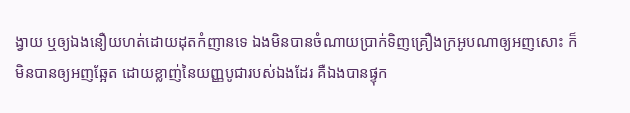ង្វាយ ឬឲ្យឯងនឿយហត់ដោយដុតកំញានទេ ឯងមិនបានចំណាយប្រាក់ទិញគ្រឿងក្រអូបណាឲ្យអញសោះ ក៏មិនបានឲ្យអញឆ្អែត ដោយខ្លាញ់នៃយញ្ញបូជារបស់ឯងដែរ គឺឯងបានផ្ទុក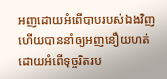អញដោយអំពើបាបរបស់ឯងវិញ ហើយបាននាំឲ្យអញនឿយហត់ ដោយអំពើទុច្ចរិតរប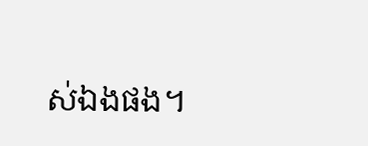ស់ឯងផង។